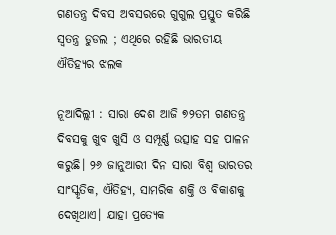ଗଣତନ୍ତ୍ର ଦିବସ ଅବସରରେ ଗୁଗୁଲ ପ୍ରସ୍ତୁତ କରିଛି ସ୍ୱତନ୍ତ୍ର ଡୁଡଲ ; ଏଥିରେ ରହିଛି ଭାରତୀୟ ଐତିହ୍ୟର ଝଲକ

ନୂଆଦିଲ୍ଲୀ : ସାରା ଦେଶ ଆଜି ୭୨ତମ ଗଣତନ୍ତ୍ର ଦିବସକୁ ଖୁବ ଖୁସି ଓ ସମ୍ପୂର୍ଣ୍ଣ ଉତ୍ସାହ ସହ ପାଳନ କରୁଛି। ୨୬ ଜାନୁଆରୀ ଦିନ ସାରା ବିଶ୍ୱ ଭାରତର ସାଂସ୍କୃତିକ, ଐତିହ୍ୟ, ସାମରିକ ଶକ୍ତି ଓ ବିକାଶକୁ ଦେଖିଥାଏ। ଯାହା ପ୍ରତ୍ୟେକ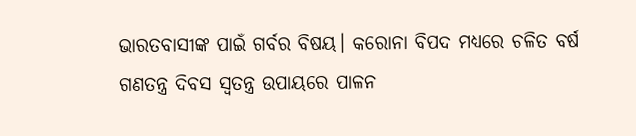ଭାରତବାସୀଙ୍କ ପାଇଁ ଗର୍ବର ବିଷୟ। କରୋନା ବିପଦ ମଧ୍ୟରେ ଚଳିତ ବର୍ଷ ଗଣତନ୍ତ୍ର ଦିବସ ସ୍ୱତନ୍ତ୍ର ଉପାୟରେ ପାଳନ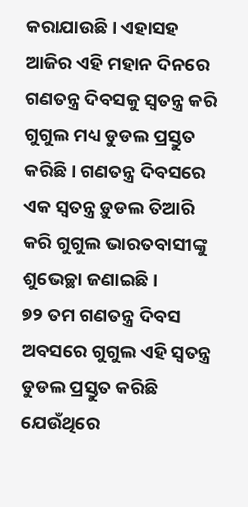କରାଯାଉଛି। ଏହାସହ ଆଜିର ଏହି ମହାନ ଦିନରେ ଗଣତନ୍ତ୍ର ଦିବସକୁ ସ୍ୱତନ୍ତ୍ର କରି ଗୁଗୁଲ ମଧ୍ୟ ଡୁଡଲ ପ୍ରସ୍ତୁତ କରିଛି। ଗଣତନ୍ତ୍ର ଦିବସରେ ଏକ ସ୍ୱତନ୍ତ୍ର ଡ଼ୁଡଲ ତିଆରି କରି ଗୁଗୁଲ ଭାରତବାସୀଙ୍କୁ ଶୁଭେଚ୍ଛା ଜଣାଇଛି।
୭୨ ତମ ଗଣତନ୍ତ୍ର ଦିବସ ଅବସରେ ଗୁଗୁଲ ଏହି ସ୍ୱତନ୍ତ୍ର ଡୁଡଲ ପ୍ରସ୍ତୁତ କରିଛି ଯେଉଁଥିରେ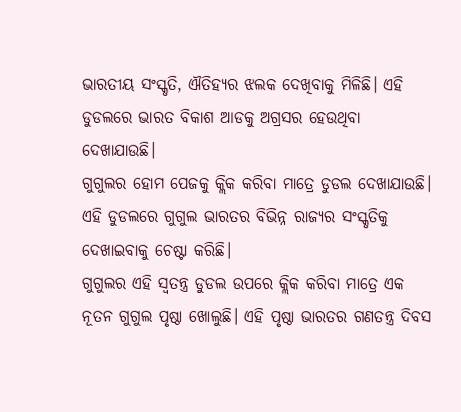ଭାରତୀୟ ସଂସ୍କୃତି, ଐତିହ୍ୟର ଝଲକ ଦେଖିବାକୁ ମିଳିଛି। ଏହି ଡୁଡଲରେ ଭାରତ ବିକାଶ ଆଡକୁ ଅଗ୍ରସର ହେଉଥିବା ଦେଖାଯାଉଛି।
ଗୁଗୁଲର ହୋମ ପେଜକୁ କ୍ଲିକ କରିବା ମାତ୍ରେ ଡୁଡଲ ଦେଖାଯାଉଛି। ଏହି ଡୁଡଲରେ ଗୁଗୁଲ ଭାରତର ବିଭିନ୍ନ ରାଜ୍ୟର ସଂସ୍କୃତିକୁ ଦେଖାଇବାକୁ ଚେଷ୍ଟା କରିଛି।
ଗୁଗୁଲର ଏହି ସ୍ୱତନ୍ତ୍ର ଡୁଡଲ ଉପରେ କ୍ଲିକ କରିବା ମାତ୍ରେ ଏକ ନୂତନ ଗୁଗୁଲ ପୃଷ୍ଠା ଖୋଲୁଛି। ଏହି ପୃଷ୍ଠା ଭାରତର ଗଣତନ୍ତ୍ର ଦିବସ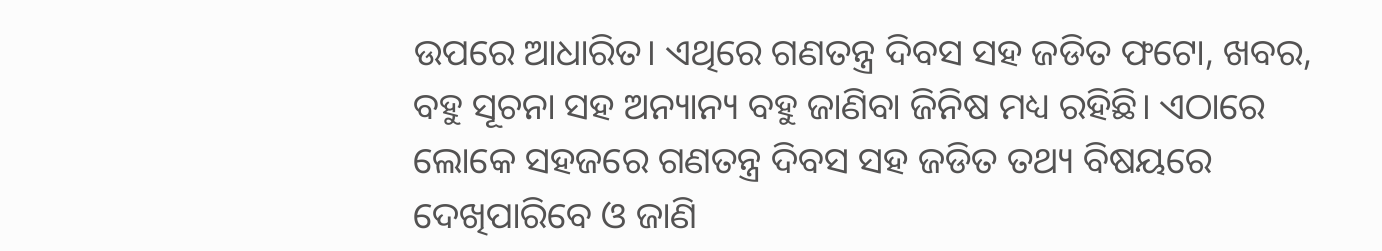ଉପରେ ଆଧାରିତ। ଏଥିରେ ଗଣତନ୍ତ୍ର ଦିବସ ସହ ଜଡିତ ଫଟୋ, ଖବର, ବହୁ ସୂଚନା ସହ ଅନ୍ୟାନ୍ୟ ବହୁ ଜାଣିବା ଜିନିଷ ମଧ୍ୟ ରହିଛି। ଏଠାରେ ଲୋକେ ସହଜରେ ଗଣତନ୍ତ୍ର ଦିବସ ସହ ଜଡିତ ତଥ୍ୟ ବିଷୟରେ ଦେଖିପାରିବେ ଓ ଜାଣି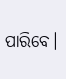ପାରିବେ।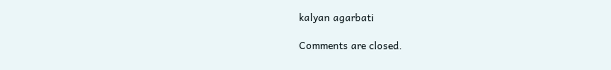kalyan agarbati

Comments are closed.